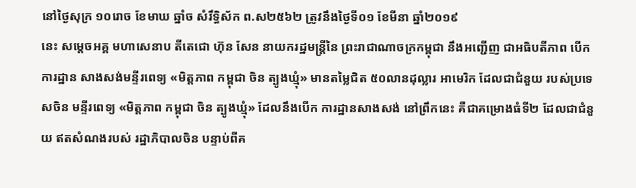នៅថ្ងៃសុក្រ ១០រោច ខែមាឃ ឆ្នាំច សំរឹទ្ធិស័ក ព.ស២៥៦២ ត្រូវនឹងថ្ងៃទី០១ ខែមីនា ឆ្នាំ២០១៩
នេះ សម្តេចអគ្គ មហាសេនាប តីតេជោ ហ៊ុន សែន នាយករដ្ឋមន្ត្រីនៃ ព្រះរាជាណាចក្រកម្ពុជា នឹងអញ្ជើញ ជាអធិបតីភាព បើកការដ្ឋាន សាងសង់មន្ទីរពេទ្យ «មិត្តភាព កម្ពុជា ចិន ត្បូងឃ្មុំ» មានតម្លៃជិត ៥០លានដុល្លារ អាមេរិក ដែលជាជំនួយ របស់ប្រទេសចិន មន្ទីរពេទ្យ «មិត្តភាព កម្ពុជា ចិន ត្បូងឃ្មុំ» ដែលនឹងបើក ការដ្ឋានសាងសង់ នៅព្រឹកនេះ គឺជាគម្រោងធំទី២ ដែលជាជំនួយ ឥតសំណងរបស់ រដ្ឋាភិបាលចិន បន្ទាប់ពីគ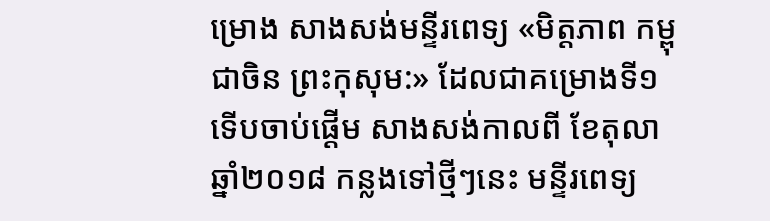ម្រោង សាងសង់មន្ទីរពេទ្យ «មិត្តភាព កម្ពុជាចិន ព្រះកុសុម:» ដែលជាគម្រោងទី១ ទើបចាប់ផ្តើម សាងសង់កាលពី ខែតុលា ឆ្នាំ២០១៨ កន្លងទៅថ្មីៗនេះ មន្ទីរពេទ្យ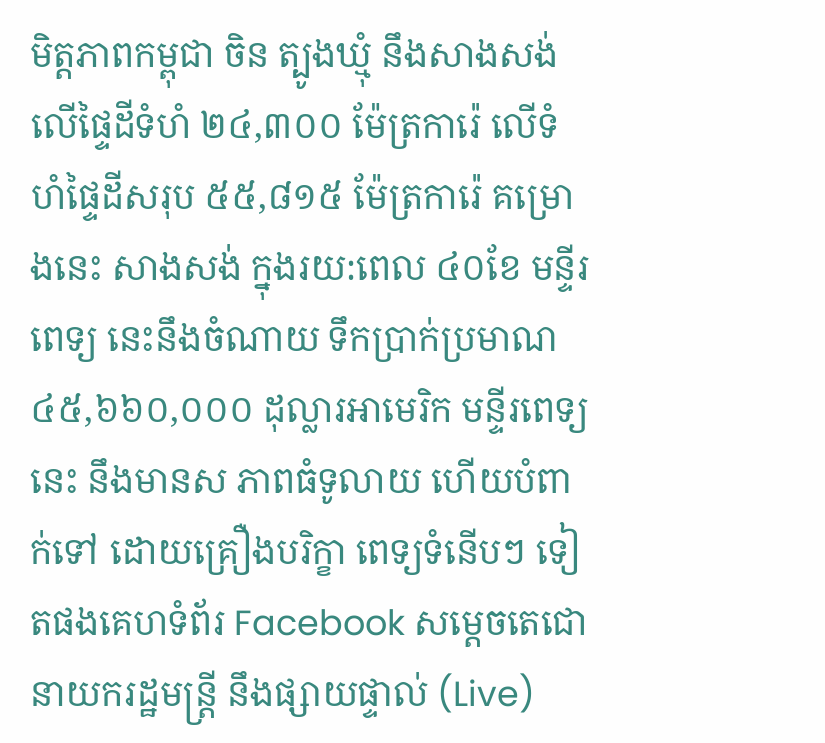មិត្តភាពកម្ពុជា ចិន ត្បូងឃ្មុំ នឹងសាងសង់ លើផ្ទៃដីទំហំ ២៤,៣០០ ម៉ែត្រការ៉េ លើទំហំផ្ទៃដីសរុប ៥៥,៨១៥ ម៉ែត្រការ៉េ គម្រោងនេះ សាងសង់ ក្នុងរយ:ពេល ៤០ខែ មន្ទីរពេទ្យ នេះនឹងចំណាយ ទឹកប្រាក់ប្រមាណ ៤៥,៦៦០,០០០ ដុល្លារអាមេរិក មន្ទីរពេទ្យនេះ នឹងមានស ភាពធំទូលាយ ហើយបំពាក់ទៅ ដោយគ្រឿងបរិក្ខា ពេទ្យទំនើបៗ ទៀតផងគេហទំព័រ Facebook សម្ដេចតេជោ នាយករដ្ឋមន្ត្រី នឹងផ្សាយផ្ទាល់ (Live)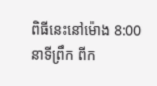ពិធីនេះនៅម៉ោង 8:00 នាទីព្រឹក ពីក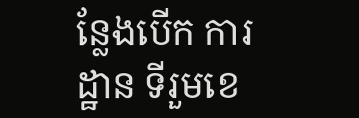ន្លែងបើក ការដ្ឋាន ទីរួមខេ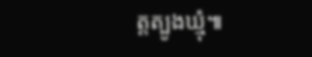ត្តត្បូងឃ្មុំ៕